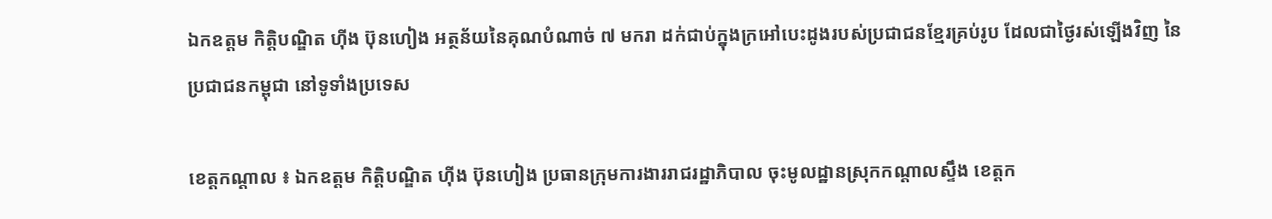ឯកឧត្តម កិត្តិបណ្ឌិត ហ៊ីង ប៊ុនហៀង អត្ថន័យនៃគុណបំណាច់ ៧ មករា ដក់ជាប់ក្នុងក្រអៅបេះដូងរបស់ប្រជាជនខ្មែរគ្រប់រូប ដែលជាថ្ងៃរស់ឡើងវិញ នៃប្រជាជនកម្ពុជា នៅទូទាំងប្រទេស

ខេត្តកណ្តាល ៖ ឯកឧត្តម កិត្តិបណ្ឌិត ហ៊ីង ប៊ុនហៀង ប្រធានក្រុមការងាររាជរដ្ឋាភិបាល ចុះមូលដ្ឋានស្រុកកណ្តាលស្ទឹង ខេត្តក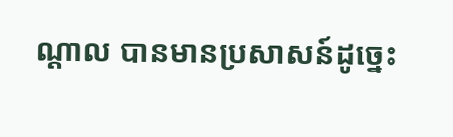ណ្តាល បានមានប្រសាសន៍ដូច្នេះ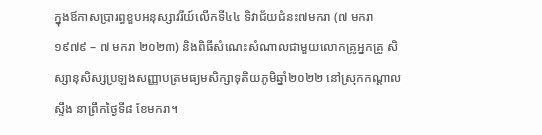ក្នុងឪកាសប្រារព្ធខួបអនុស្សាវរីយ៍លើកទី៤៤ ទិវាជ័យជំនះ៧មករា (៧ មករា ១៩៧៩ – ៧ មករា ២០២៣) និងពិធីសំណេះសំណាលជាមួយលោកគ្រូអ្នកគ្រូ សិស្សានុសិស្សប្រឡងសញ្ញាបត្រមធ្យមសិក្សាទុតិយភូមិឆ្នាំ២០២២ នៅស្រុកកណ្តាលស្ទឹង នាព្រឹកថ្ងៃទី៨ ខែមករា។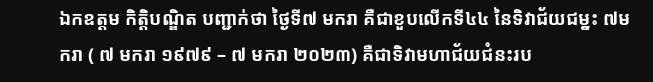ឯកឧត្តម កិត្តិបណ្ឌិត បញ្ជាក់ថា ថ្ងៃទី៧ មករា គឺជាខួបលើកទី៤៤ នៃទិវាជ័យជម្នះ ៧មករា ( ៧ មករា ១៩៧៩ – ៧ មករា ២០២៣) គឺជាទិវាមហាជ័យជំនះរប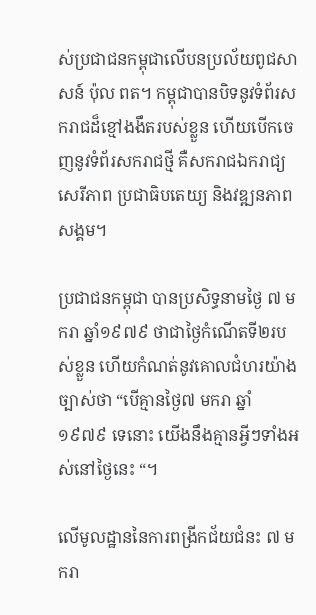ស់ប្រជាជនកម្ពុជាលើបនប្រល័យពូជសាសន៍ ប៉ុល ពត។ កម្ពុជាបានបិទនូវទំព័រសករាជដ៏ខ្មៅងងឹតរបស់ខ្លួន ហើយបើកចេញនូវទំព័រសករាជថ្មី គឺសករាជឯករាជ្យ សេរីភាព ប្រជាធិបតេយ្យ និងវឌ្ឍនភាពសង្គម។

ប្រជាជនកម្ពុជា បានប្រសិទ្ធនាមថ្ងៃ ៧ មករា ឆ្នាំ១៩៧៩ ថាជាថ្ងៃកំណើតទី២របស់ខ្លួន ហើយកំណត់នូវគោលជំហរយ៉ាងច្បាស់ថា “បើគ្មានថ្ងៃ៧ មករា ឆ្នាំ ១៩៧៩ ទេនោះ យើងនឹងគ្មានអ្វីៗទាំងអស់នៅថ្ងៃនេះ “។

លើមូលដ្ឋាននៃការពង្រីកជ័យជំនះ ៧ មករា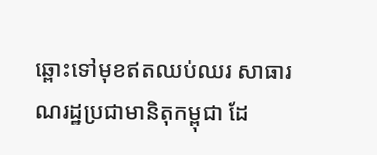ឆ្ពោះទៅមុខឥតឈប់ឈរ សាធារណរដ្ឋប្រជាមានិតុកម្ពុជា ដែ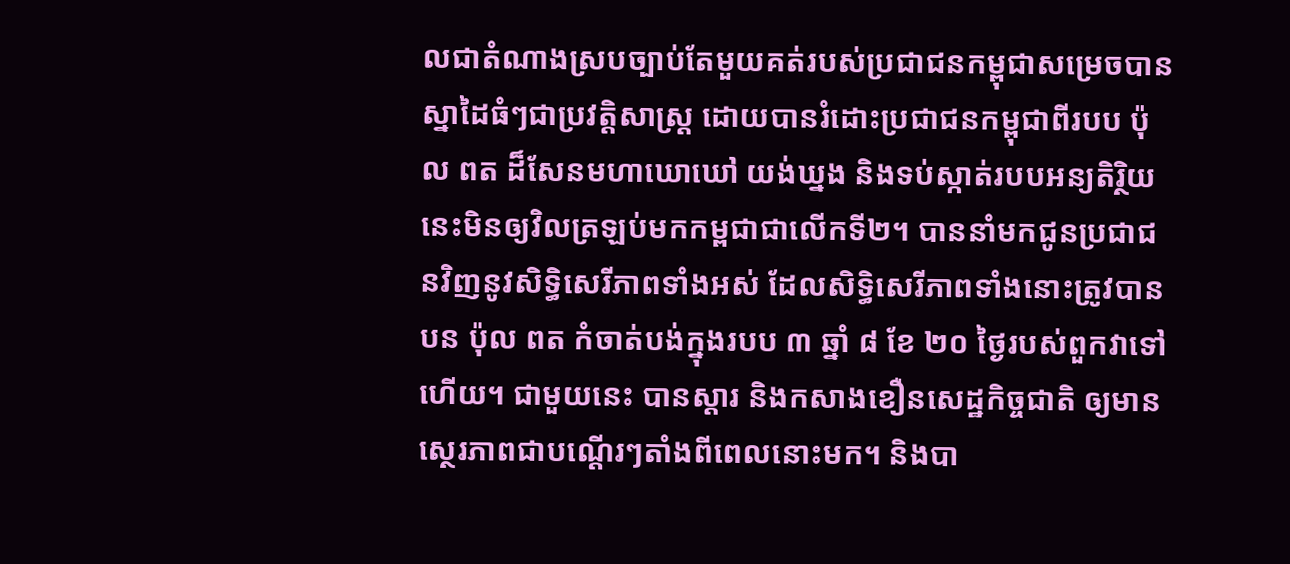លជាតំណាងស្របច្បាប់តែមួយគត់របស់ប្រជាជនកម្ពុជាសម្រេចបានស្នាដៃធំៗជាប្រវត្តិសាស្ត្រ ដោយបានរំដោះប្រជាជនកម្ពុជាពីរបប ប៉ុល ពត ដ៏សែនមហាឃោឃៅ យង់ឃ្នង និងទប់ស្កាត់របបអន្យតិរ្ថិយនេះមិនឲ្យវិលត្រឡប់មកកម្ពជាជាលើកទី២។ បាននាំមកជូនប្រជាជនវិញនូវសិទ្ធិសេរីភាពទាំងអស់ ដែលសិទ្ធិសេរីភាពទាំងនោះត្រូវបានបន ប៉ុល ពត កំចាត់បង់ក្នុងរបប ៣ ឆ្នាំ ៨ ខែ ២០ ថ្ងៃរបស់ពួកវាទៅហើយ។ ជាមួយនេះ បានស្តារ និងកសាងខឿនសេដ្ឋកិច្ចជាតិ ឲ្យមានស្ថេរភាពជាបណ្តើរៗតាំងពីពេលនោះមក។ និងបា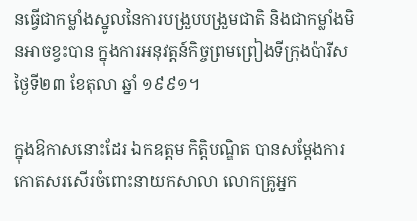នធ្វើជាកម្លាំងស្នូលនៃការបង្រួបបង្រួមជាតិ និងជាកម្លាំងមិនអាចខ្វះបាន ក្នុងការអនុវត្តន៍កិច្ចព្រមព្រៀងទីកុ្រងប៉ារីស ថ្ងៃទី២៣ ខែតុលា ឆ្នាំ ១៩៩១។

ក្នុងឱកាសនោះដែរ ឯកឧត្តម កិត្តិបណ្ឌិត បានសម្តែងការកោតសរសើរចំពោះនាយកសាលា លោកគ្រូអ្នក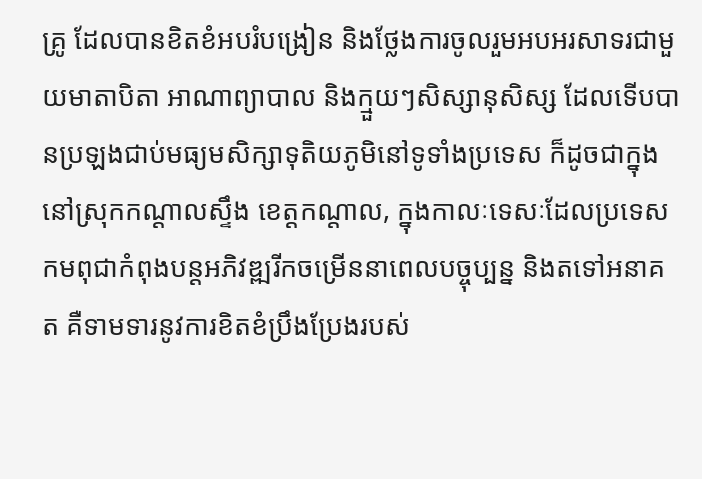គ្រូ ដែលបានខិតខំអបរំបង្រៀន និងថ្លែងការចូលរួមអបអរសាទរជាមួយមាតាបិតា អាណាព្យាបាល និងក្មួយៗសិស្សានុសិស្ស ដែលទើបបានប្រឡងជាប់មធ្យមសិក្សាទុតិយភូមិនៅទូទាំងប្រទេស ក៏ដូចជាក្នុងនៅស្រុកកណ្តាលស្ទឹង ខេត្តកណ្តាល, ក្នុងកាលៈទេសៈដែលប្រទេសកមពុជាកំពុងបន្តអភិវឌ្ឍរីកចម្រើននាពេលបច្ចុប្បន្ន និងតទៅអនាគត គឺទាមទារនូវការខិតខំប្រឹងប្រែងរបស់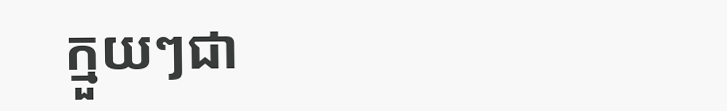ក្មួយៗជា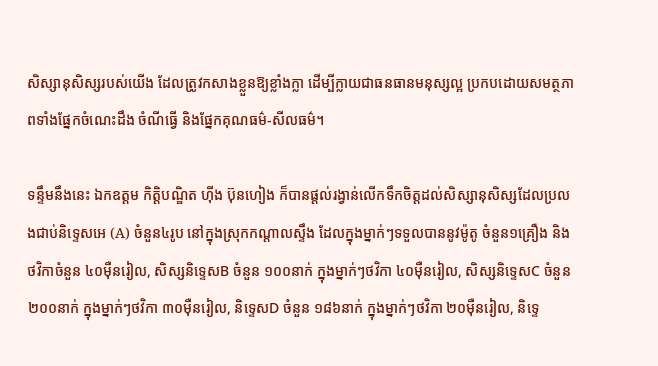សិស្សានុសិស្សរបស់យើង ដែលត្រូវកសាងខ្លួនឱ្យខ្លាំងក្លា ដើម្បីក្លាយជាធនធានមនុស្សល្អ ប្រកបដោយសមត្ថភាពទាំងផ្នែកចំណេះដឹង ចំណីធ្វើ និងផ្នែកគុណធម៌-សីលធម៌។

ទន្ទឹមនឹងនេះ ឯកឧត្តម កិត្តិបណ្ឌិត ហ៊ីង ប៊ុនហៀង ក៏បានផ្តល់រង្វាន់លើកទឹកចិត្តដល់សិស្សានុសិស្សដែលប្រលងជាប់និទ្ទេសអេ (A) ចំនួន៤រូប នៅក្នុងស្រុកកណ្តាលស្ទឹង ដែលក្នុងម្នាក់ៗទទួលបាននូវម៉ូតូ ចំនួន១គ្រឿង និងថវិកាចំនួន ៤០ម៉ឺនរៀល, សិស្សនិទ្ទេសB ចំនួន ១០០នាក់ ក្នុងម្នាក់ៗថវិកា ៤០ម៉ឺនរៀល, សិស្សនិទ្ទេសC ចំនួន ២០០នាក់ ក្នុងម្នាក់ៗថវិកា ៣០ម៉ឺនរៀល, និទ្ទេសD ចំនួន ១៨៦នាក់ ក្នុងម្នាក់ៗថវិកា ២០ម៉ឺនរៀល, និទ្ទេ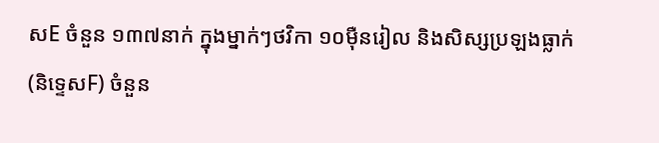សE ចំនួន ១៣៧នាក់ ក្នុងម្នាក់ៗថវិកា ១០ម៉ឺនរៀល និងសិស្សប្រឡងធ្លាក់ (និទ្ទេសF) ចំនួន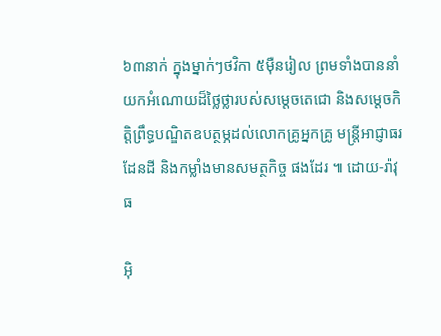៦៣នាក់ ក្នុងម្នាក់ៗថវិកា ៥ម៉ឺនរៀល ព្រមទាំងបាននាំយកអំណោយដ៏ថ្លៃថ្លារបស់សម្តេចតេជោ និងសម្តេចកិត្តិព្រឹទ្ធបណ្ឌិតឧបត្ថម្ភដល់លោកគ្រូអ្នកគ្រូ មន្ត្រីអាជ្ញាធរដែនដី និងកម្លាំងមានសមត្ថកិច្ច ផងដែរ ៕ ដោយ-រ៉ាវុធ

អ៊ិ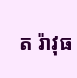ត រ៉ាវុធ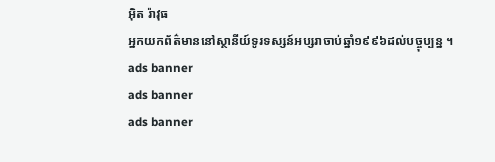អ៊ិត រ៉ាវុធ
អ្នកយកព័ត៌មាននៅស្ថានីយ៍ទូរទស្សន៍អប្សរាចាប់ឆ្នាំ១៩៩៦ដល់បច្ចុប្បន្ន ។
ads banner
ads banner
ads banner